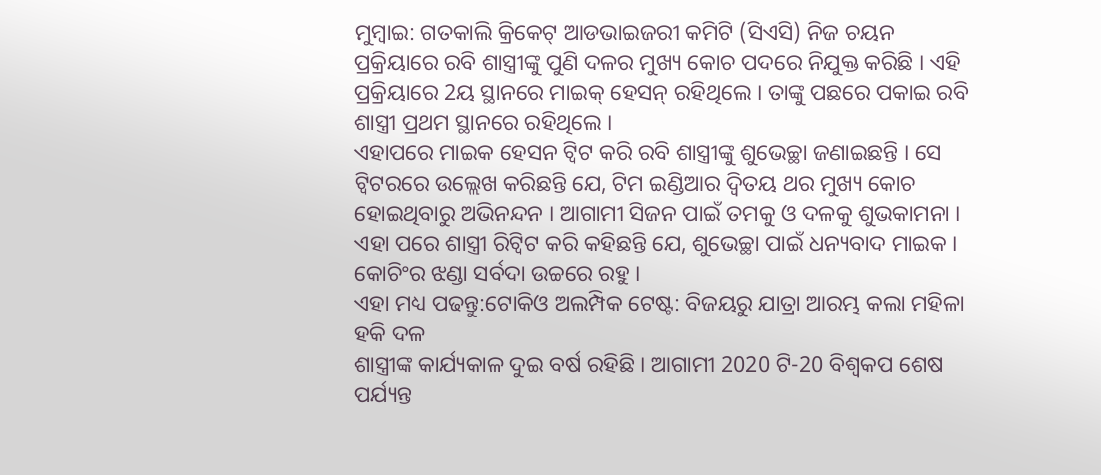ମୁମ୍ବାଇ: ଗତକାଲି କ୍ରିକେଟ୍ ଆଡଭାଇଜରୀ କମିଟି (ସିଏସି) ନିଜ ଚୟନ ପ୍ରକ୍ରିୟାରେ ରବି ଶାସ୍ତ୍ରୀଙ୍କୁ ପୁଣି ଦଳର ମୁଖ୍ୟ କୋଚ ପଦରେ ନିଯୁକ୍ତ କରିଛି । ଏହି ପ୍ରକ୍ରିୟାରେ 2ୟ ସ୍ଥାନରେ ମାଇକ୍ ହେସନ୍ ରହିଥିଲେ । ତାଙ୍କୁ ପଛରେ ପକାଇ ରବି ଶାସ୍ତ୍ରୀ ପ୍ରଥମ ସ୍ଥାନରେ ରହିଥିଲେ ।
ଏହାପରେ ମାଇକ ହେସନ ଟ୍ବିଟ କରି ରବି ଶାସ୍ତ୍ରୀଙ୍କୁ ଶୁଭେଚ୍ଛା ଜଣାଇଛନ୍ତି । ସେ ଟ୍ବିଟରରେ ଉଲ୍ଲେଖ କରିଛନ୍ତି ଯେ, ଟିମ ଇଣ୍ଡିଆର ଦ୍ୱିତୟ ଥର ମୁଖ୍ୟ କୋଚ ହୋଇଥିବାରୁ ଅଭିନନ୍ଦନ । ଆଗାମୀ ସିଜନ ପାଇଁ ତମକୁ ଓ ଦଳକୁ ଶୁଭକାମନା । ଏହା ପରେ ଶାସ୍ତ୍ରୀ ରିଟ୍ବିଟ କରି କହିଛନ୍ତି ଯେ, ଶୁଭେଚ୍ଛା ପାଇଁ ଧନ୍ୟବାଦ ମାଇକ । କୋଚିଂର ଝଣ୍ଡା ସର୍ବଦା ଉଚ୍ଚରେ ରହୁ ।
ଏହା ମଧ୍ୟ ପଢନ୍ତୁ:ଟୋକିଓ ଅଲମ୍ପିକ ଟେଷ୍ଟ: ବିଜୟରୁ ଯାତ୍ରା ଆରମ୍ଭ କଲା ମହିଳା ହକି ଦଳ
ଶାସ୍ତ୍ରୀଙ୍କ କାର୍ଯ୍ୟକାଳ ଦୁଇ ବର୍ଷ ରହିଛି । ଆଗାମୀ 2020 ଟି-20 ବିଶ୍ବକପ ଶେଷ ପର୍ଯ୍ୟନ୍ତ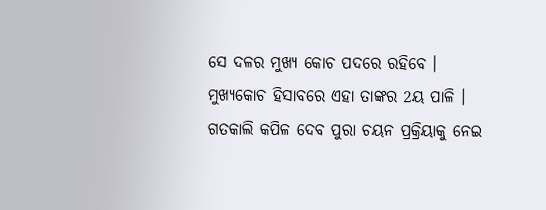ସେ ଦଳର ମୁଖ୍ୟ କୋଚ ପଦରେ ରହିବେ । ମୁଖ୍ୟକୋଚ ହିସାବରେ ଏହା ତାଙ୍କର 2ୟ ପାଳି । ଗତକାଲି କପିଳ ଦେବ ପୁରା ଚୟନ ପ୍ରକ୍ରିୟାକୁ ନେଇ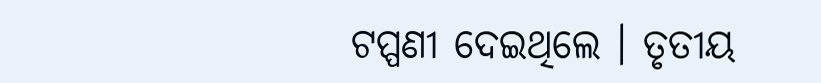ଟପ୍ପଣୀ ଦେଇଥିଲେ । ତୃତୀୟ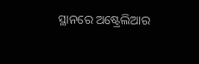ସ୍ଥାନରେ ଅଷ୍ଟ୍ରେଲିଆର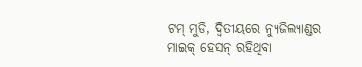ଟମ୍ ମୁଡି, ଦ୍ବିତୀୟରେ ନ୍ୟୁଜିଲ୍ୟାଣ୍ଡର ମାଇକ୍ ହେସନ୍ ରହିଥିବା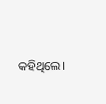କହିଥିଲେ।